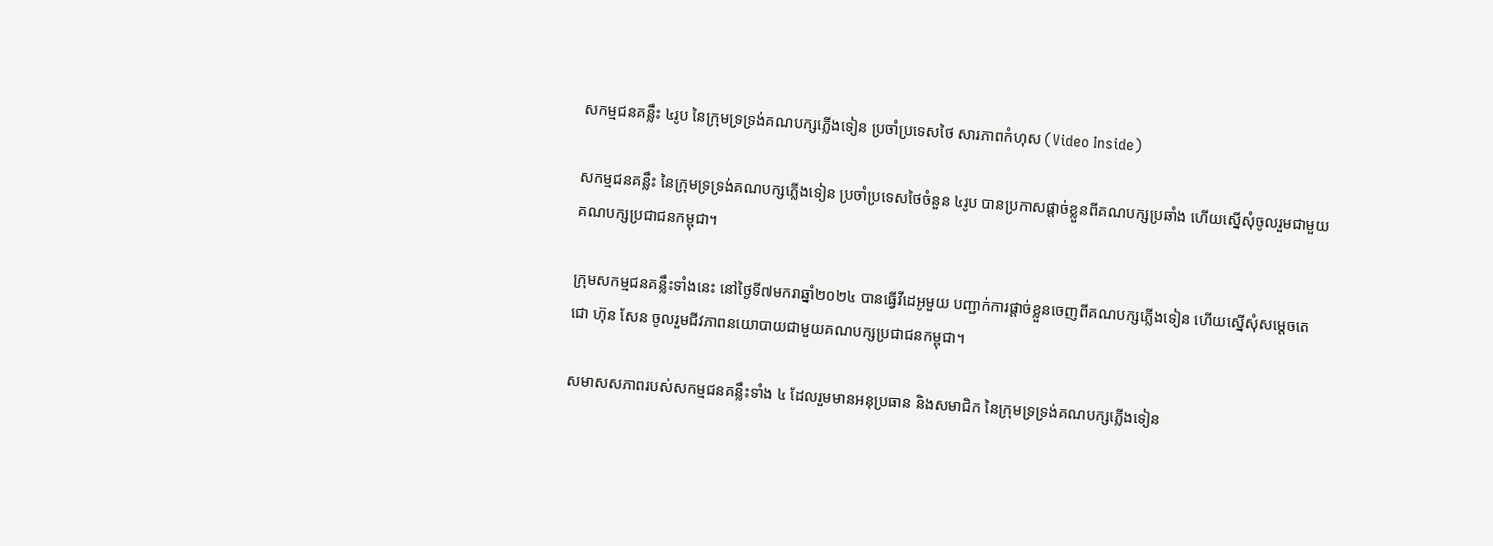សកម្មជនគន្លឹះ ៤រូប នៃក្រុមទ្រទ្រង់គណបក្សភ្លើងទៀន ប្រចាំប្រទេសថៃ សារភាពកំហុស (Video Inside)

សកម្មជនគន្លឹះ នៃក្រុមទ្រទ្រង់គណបក្សភ្លើងទៀន ប្រចាំប្រទេសថៃចំនួន ៤រូប បានប្រកាសផ្តាច់ខ្លួនពីគណបក្សប្រឆាំង ហើយស្នើសុំចូលរួមជាមួយគណបក្សប្រជាជនកម្ពុជា។

ក្រុមសកម្មជនគន្លឹះទាំងនេះ នៅថ្ងៃទី៧មករាឆ្នាំ២០២៤ បានធ្វើវីដេអូមួយ បញ្ជាក់ការផ្តាច់ខ្លួនចេញពីគណបក្សភ្លើងទៀន ហើយស្នើសុំសម្តេចតេជោ ហ៊ុន សែន ចូលរួមជីវភាពនយោបាយជាមួយគណបក្សប្រជាជនកម្ពុជា។

សមាសសភាពរបស់សកម្មជនគន្លឹះទាំង ៤ ដែលរួមមានអនុប្រធាន និងសមាជិក នៃក្រុមទ្រទ្រង់គណបក្សភ្លើងទៀន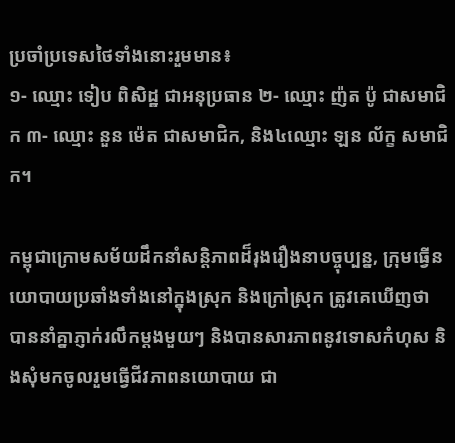ប្រចាំប្រទេសថៃទាំងនោះរួមមាន៖
១- ឈ្មោះ ទៀប ពិសិដ្ឋ ជាអនុប្រធាន ២- ឈ្មោះ ញ៉ត ប៉ូ ជាសមាជិក ៣- ឈ្មោះ នួន ម៉េត ជាសមាជិក, និង៤ឈ្មោះ ឡន ល័ក្ខ សមាជិក។

កម្ពុជាក្រោមសម័យដឹកនាំសន្តិភាពដ៏រុងរឿងនាបច្ចុប្បន្ន, ក្រុមធ្វើនយោបាយប្រឆាំងទាំងនៅក្នុងស្រុក និងក្រៅស្រុក ត្រូវគេឃើញថា បាននាំគ្នាភ្ញាក់រលឹកម្តងមួយៗ និងបានសារភាពនូវទោសកំហុស និងសុំមកចូលរួមធ្វើជីវភាពនយោបាយ ជា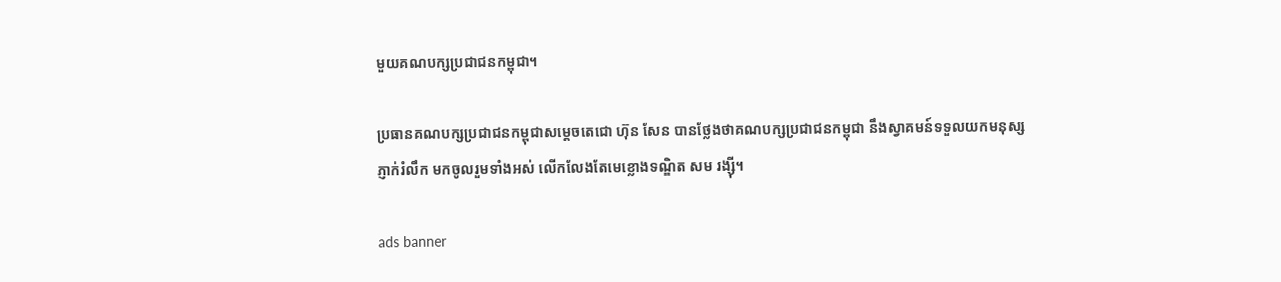មួយគណបក្សប្រជាជនកម្ពុជា។

ប្រធានគណបក្សប្រជាជនកម្ពុជាសម្តេចតេជោ ហ៊ុន សែន បានថ្លែងថាគណបក្សប្រជាជនកម្ពុជា នឹងស្វាគមន៍ទទួលយកមនុស្សភ្ញាក់រំលឹក មកចូលរួមទាំងអស់ លើកលែងតែមេខ្លោងទណ្ឌិត សម រង្ស៊ី។

ads banner